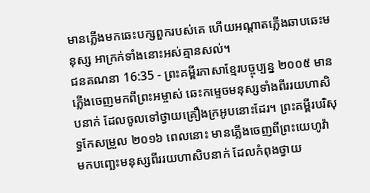មានភ្លើងមកឆេះបក្សពួករបស់គេ ហើយអណ្ដាតភ្លើងឆាបឆេះមនុស្ស អាក្រក់ទាំងនោះអស់គ្មានសល់។
ជនគណនា 16:35 - ព្រះគម្ពីរភាសាខ្មែរបច្ចុប្បន្ន ២០០៥ មានភ្លើងចេញមកពីព្រះអម្ចាស់ ឆេះកម្ទេចមនុស្សទាំងពីររយហាសិបនាក់ ដែលចូលទៅថ្វាយគ្រឿងក្រអូបនោះដែរ។ ព្រះគម្ពីរបរិសុទ្ធកែសម្រួល ២០១៦ ពេលនោះ មានភ្លើងចេញពីព្រះយេហូវ៉ា មកបញ្ឆេះមនុស្សពីររយហាសិបនាក់ ដែលកំពុងថ្វាយ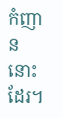កំញាននោះដែរ។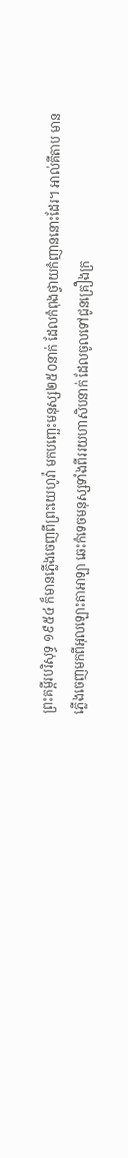ព្រះគម្ពីរបរិសុទ្ធ ១៩៥៤ ក៏មានភ្លើងចេញពីព្រះយេហូវ៉ា មកបញ្ឆេះមនុស្ស២៥០នាក់ ដែលកំពុងថ្វាយកំញាននោះដែរ។ អាល់គីតាប មានភ្លើងចេញមកពីអុលឡោះតាអាឡា ឆេះកំទេចមនុស្សទាំងពីររយហាសិបនាក់ ដែលចូលទៅជូនគ្រឿងក្រ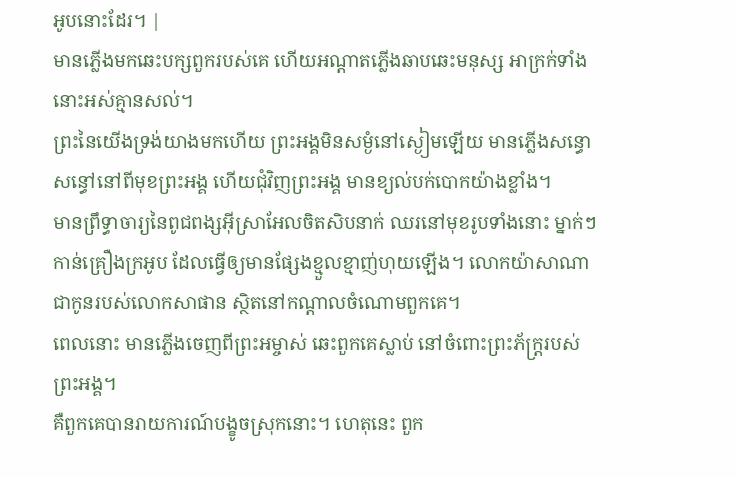អូបនោះដែរ។ |
មានភ្លើងមកឆេះបក្សពួករបស់គេ ហើយអណ្ដាតភ្លើងឆាបឆេះមនុស្ស អាក្រក់ទាំងនោះអស់គ្មានសល់។
ព្រះនៃយើងទ្រង់យាងមកហើយ ព្រះអង្គមិនសម្ងំនៅស្ងៀមឡើយ មានភ្លើងសន្ធោសន្ធៅនៅពីមុខព្រះអង្គ ហើយជុំវិញព្រះអង្គ មានខ្យល់បក់បោកយ៉ាងខ្លាំង។
មានព្រឹទ្ធាចារ្យនៃពូជពង្សអ៊ីស្រាអែលចិតសិបនាក់ ឈរនៅមុខរូបទាំងនោះ ម្នាក់ៗកាន់គ្រឿងក្រអូប ដែលធ្វើឲ្យមានផ្សែងខ្មួលខ្មាញ់ហុយឡើង។ លោកយ៉ាសាណា ជាកូនរបស់លោកសាផាន ស្ថិតនៅកណ្ដាលចំណោមពួកគេ។
ពេលនោះ មានភ្លើងចេញពីព្រះអម្ចាស់ ឆេះពួកគេស្លាប់ នៅចំពោះព្រះភ័ក្ត្ររបស់ព្រះអង្គ។
គឺពួកគេបានរាយការណ៍បង្ខូចស្រុកនោះ។ ហេតុនេះ ពួក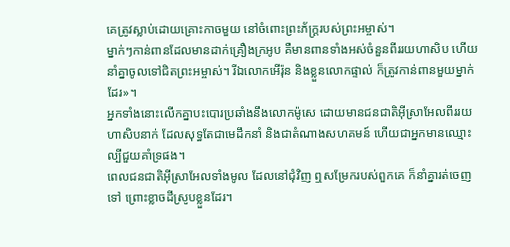គេត្រូវស្លាប់ដោយគ្រោះកាចមួយ នៅចំពោះព្រះភ័ក្ត្ររបស់ព្រះអម្ចាស់។
ម្នាក់ៗកាន់ពានដែលមានដាក់គ្រឿងក្រអូប គឺមានពានទាំងអស់ចំនួនពីររយហាសិប ហើយនាំគ្នាចូលទៅជិតព្រះអម្ចាស់។ រីឯលោកអើរ៉ុន និងខ្លួនលោកផ្ទាល់ ក៏ត្រូវកាន់ពានមួយម្នាក់ដែរ»។
អ្នកទាំងនោះលើកគ្នាបះបោរប្រឆាំងនឹងលោកម៉ូសេ ដោយមានជនជាតិអ៊ីស្រាអែលពីររយហាសិបនាក់ ដែលសុទ្ធតែជាមេដឹកនាំ និងជាតំណាងសហគមន៍ ហើយជាអ្នកមានឈ្មោះល្បីជួយគាំទ្រផង។
ពេលជនជាតិអ៊ីស្រាអែលទាំងមូល ដែលនៅជុំវិញ ឮសម្រែករបស់ពួកគេ ក៏នាំគ្នារត់ចេញទៅ ព្រោះខ្លាចដីស្រូបខ្លួនដែរ។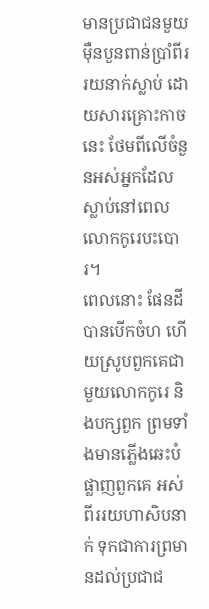មានប្រជាជនមួយម៉ឺនបួនពាន់ប្រាំពីររយនាក់ស្លាប់ ដោយសារគ្រោះកាចនេះ ថែមពីលើចំនួនអស់អ្នកដែលស្លាប់នៅពេលលោកកូរេបះបោរ។
ពេលនោះ ផែនដីបានបើកចំហ ហើយស្រូបពួកគេជាមួយលោកកូរេ និងបក្សពួក ព្រមទាំងមានភ្លើងឆេះបំផ្លាញពួកគេ អស់ពីររយហាសិបនាក់ ទុកជាការព្រមានដល់ប្រជាជ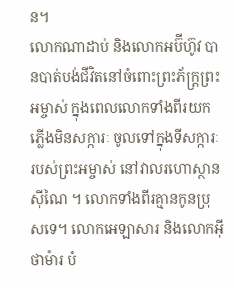ន។
លោកណាដាប់ និងលោកអប៊ីហ៊ូវ បានបាត់បង់ជីវិតនៅចំពោះព្រះភ័ក្ត្រព្រះអម្ចាស់ ក្នុងពេលលោកទាំងពីរយកភ្លើងមិនសក្ការៈ ចូលទៅក្នុងទីសក្ការៈរបស់ព្រះអម្ចាស់ នៅវាលរហោស្ថានស៊ីណៃ ។ លោកទាំងពីរគ្មានកូនប្រុសទេ។ លោកអេឡាសារ និងលោកអ៊ីថាម៉ារ បំ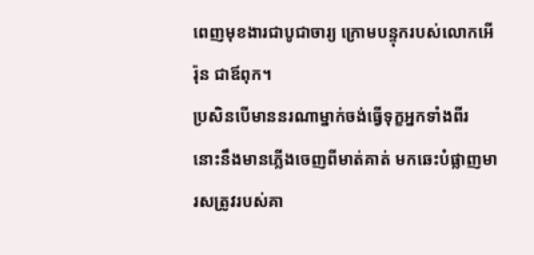ពេញមុខងារជាបូជាចារ្យ ក្រោមបន្ទុករបស់លោកអើរ៉ុន ជាឪពុក។
ប្រសិនបើមាននរណាម្នាក់ចង់ធ្វើទុក្ខអ្នកទាំងពីរ នោះនឹងមានភ្លើងចេញពីមាត់គាត់ មកឆេះបំផ្លាញមារសត្រូវរបស់គា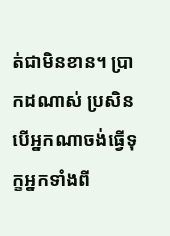ត់ជាមិនខាន។ ប្រាកដណាស់ ប្រសិនបើអ្នកណាចង់ធ្វើទុក្ខអ្នកទាំងពី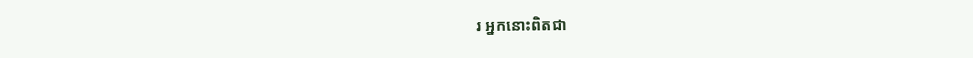រ អ្នកនោះពិតជា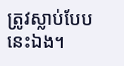ត្រូវស្លាប់បែបនេះឯង។